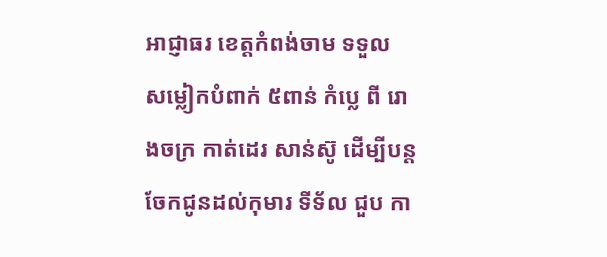អាជ្ញាធរ ខេត្តកំពង់ចាម ទទួល សម្លៀកបំពាក់ ៥ពាន់ កំប្លេ ពី រោងចក្រ កាត់ដេរ សាន់ស៊ូ ដេីម្បីបន្ត ចែកជូនដល់កុមារ ទីទ័ល ជួប កា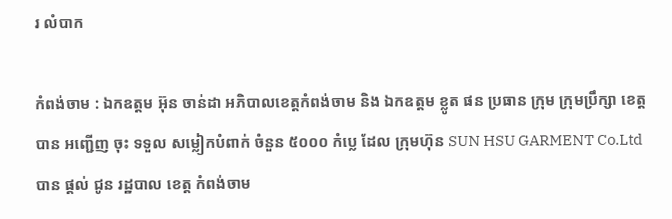រ លំបាក

កំពង់ចាម : ឯកឧត្តម អ៊ុន ចាន់ដា អភិបាលខេត្តកំពង់ចាម និង ឯកឧត្តម ខ្លូត ផន ប្រធាន ក្រុម ក្រុមប្រឹក្សា ខេត្ត បាន អញ្ជើញ ចុះ ទទួល សម្លៀកបំពាក់ ចំនួន ៥០០០ កំប្លេ ដែល ក្រុមហ៊ុន SUN HSU GARMENT Co.Ltd បាន ផ្ដល់ ជូន រដ្ឋបាល ខេត្ត កំពង់ចាម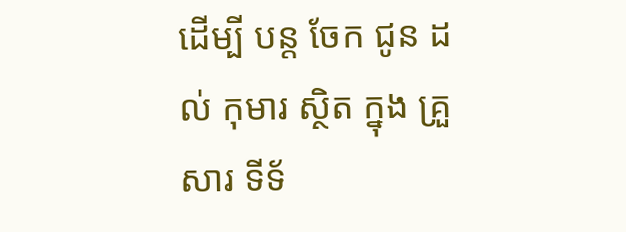ដេីម្បី បន្ត ចែក ជូន ដល់ កុមារ ស្ថិត ក្នុង គ្រួសារ ទីទ័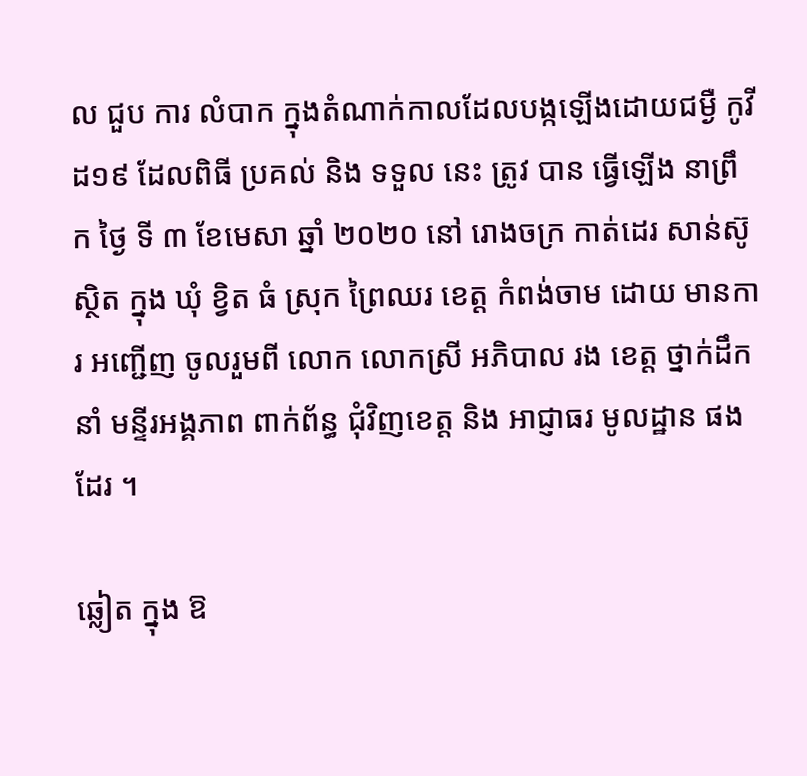ល ជួប ការ លំបាក ក្នុងតំណាក់កាលដែលបង្កឡើងដោយជម្ងឺ កូវីដ១៩ ដែលពិធី ប្រគល់ និង ទទួល នេះ ត្រូវ បាន ធ្វើឡើង នាព្រឹក ថ្ងៃ ទី ៣ ខែមេសា ឆ្នាំ ២០២០ នៅ រោងចក្រ កាត់ដេរ សាន់ស៊ូ ស្ថិត ក្នុង ឃុំ ខ្វិត ធំ ស្រុក ព្រៃឈរ ខេត្ត កំពង់ចាម ដោយ មានការ អញ្ជើញ ចូលរួមពី លោក លោកស្រី អភិបាល រង ខេត្ត ថ្នាក់ដឹកនាំ មន្ទីរអង្គភាព ពាក់ព័ន្ធ ជុំវិញខេត្ត និង អាជ្ញាធរ មូលដ្ឋាន ផងដែរ ។

ឆ្លៀត ក្នុង ឱ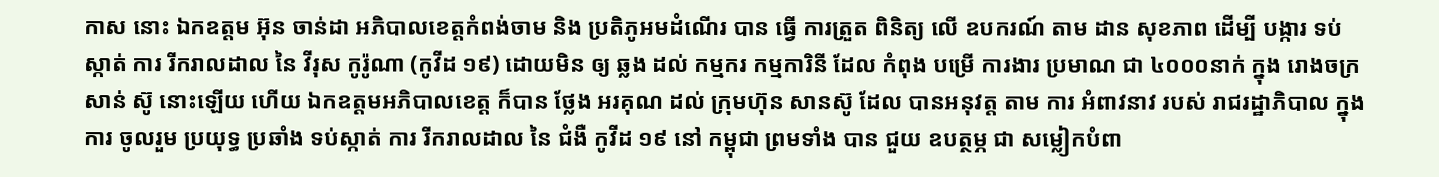កាស នោះ ឯកឧត្តម អ៊ុន ចាន់ដា អភិបាលខេត្តកំពង់ចាម និង ប្រតិភូអមដំណើរ បាន ធ្វើ ការត្រួត ពិនិត្យ លេី ឧបករណ៍ តាម ដាន សុខភាព ដេីម្បី បង្ការ ទប់ស្កាត់ ការ រីករាលដាល នៃ វីរុស កូរ៉ូណា (កូវីដ ១៩) ដោយមិន ឲ្យ ឆ្លង ដល់ កម្មករ កម្មការិនី ដែល កំពុង បម្រើ ការងារ ប្រមាណ ជា ៤០០០នាក់ ក្នុង រោងចក្រ សាន់ ស៊ូ នោះឡើយ ហើយ ឯកឧត្តមអភិបាលខេត្ត ក៏បាន ថ្លែង អរគុណ ដល់ ក្រុមហ៊ុន សានស៊ូ ដែល បានអនុវត្ត តាម ការ អំពាវនាវ របស់ រាជរដ្ឋាភិបាល ក្នុង ការ ចូលរួម ប្រយុទ្ធ ប្រឆាំង ទប់ស្កាត់ ការ រីករាលដាល នៃ ជំងឺ កូវីដ ១៩ នៅ កម្ពុជា ព្រមទាំង បាន ជួយ ឧបត្ថម្ភ ជា សម្លៀកបំពា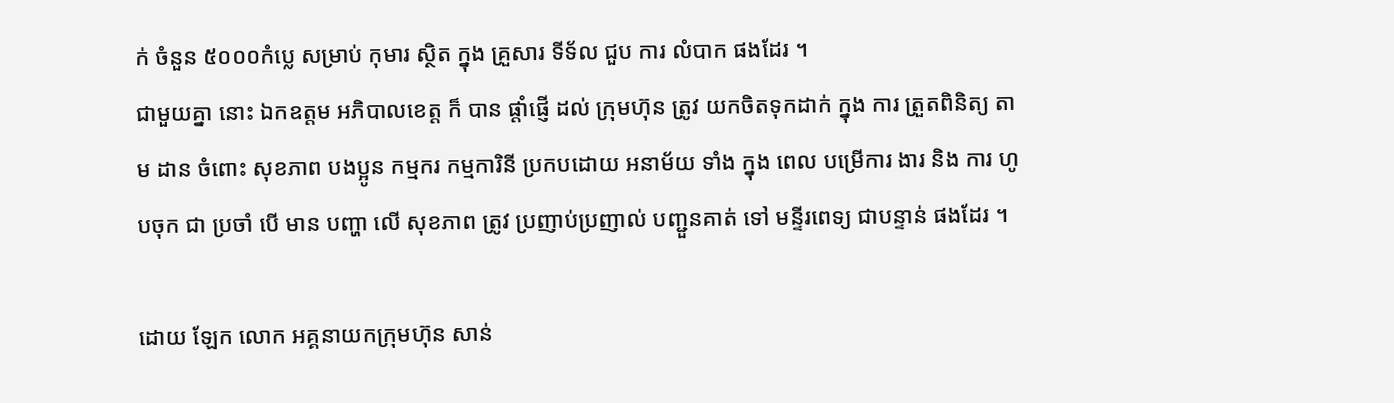ក់ ចំនួន ៥០០០កំប្លេ សម្រាប់ កុមារ ស្ថិត ក្នុង គ្រួសារ ទីទ័ល ជួប ការ លំបាក ផងដែរ ។
ជាមួយគ្នា នោះ ឯកឧត្តម អភិបាលខេត្ត ក៏ បាន ផ្តាំផ្ញេី ដល់ ក្រុមហ៊ុន ត្រូវ យកចិតទុកដាក់ ក្នុង ការ ត្រួតពិនិត្យ តាម ដាន ចំពោះ សុខភាព បងប្អូន កម្មករ កម្មការិនី ប្រកបដោយ អនាម័យ ទាំង ក្នុង ពេល បម្រើការ ងារ និង ការ ហូបចុក ជា ប្រចាំ បេី មាន បញ្ហា លេី សុខភាព ត្រូវ ប្រញាប់ប្រញាល់ បញ្ជួនគាត់ ទៅ មន្ទីរពេទ្យ ជាបន្ទាន់ ផងដែរ ។

ដោយ ឡែក លោក អគ្គនាយកក្រុមហ៊ុន សាន់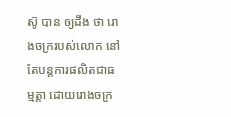ស៊ូ បាន ឲ្យដឹង ថា រោងចក្ររបស់លោក នៅតែបន្តការផលិតជាធម្មត្តា ដោយរោងចក្រ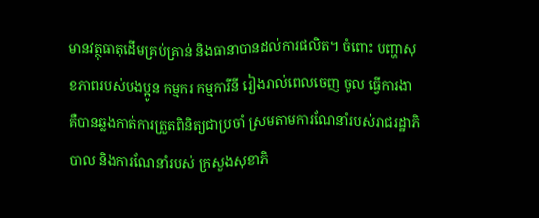មានវត្ថុធាតុដើមគ្រប់គ្រាន់ និងធានាបានដល់ការផលិត។ ចំពោះ បញ្ហាសុខភាពរបស់បងប្អូន កម្មករ កម្មការីនី រៀងរាល់ពេលចេញ ចូល ធ្វើការងា គឺបានឆ្លងកាត់ការត្រួតពិនិត្យជាប្រចាំ ស្រមតាមការណែនាំរបស់រាជរដ្ឋាភិបាល និងការណែនាំរបស់ ក្រសួងសុខាភិ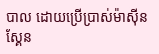បាល ដោយប្រើប្រាស់ម៉ាស៊ីនស្គែន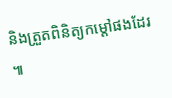និងត្រួតពិនិត្យកម្តៅផងដែរ ៕